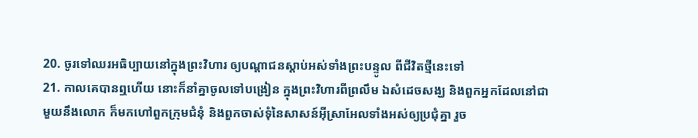20. ចូរទៅឈរអធិប្បាយនៅក្នុងព្រះវិហារ ឲ្យបណ្តាជនស្តាប់អស់ទាំងព្រះបន្ទូល ពីជីវិតថ្មីនេះទៅ
21. កាលគេបានឮហើយ នោះក៏នាំគ្នាចូលទៅបង្រៀន ក្នុងព្រះវិហារពីព្រលឹម ឯសំដេចសង្ឃ និងពួកអ្នកដែលនៅជាមួយនឹងលោក ក៏មកហៅពួកក្រុមជំនុំ និងពួកចាស់ទុំនៃសាសន៍អ៊ីស្រាអែលទាំងអស់ឲ្យប្រជុំគ្នា រួច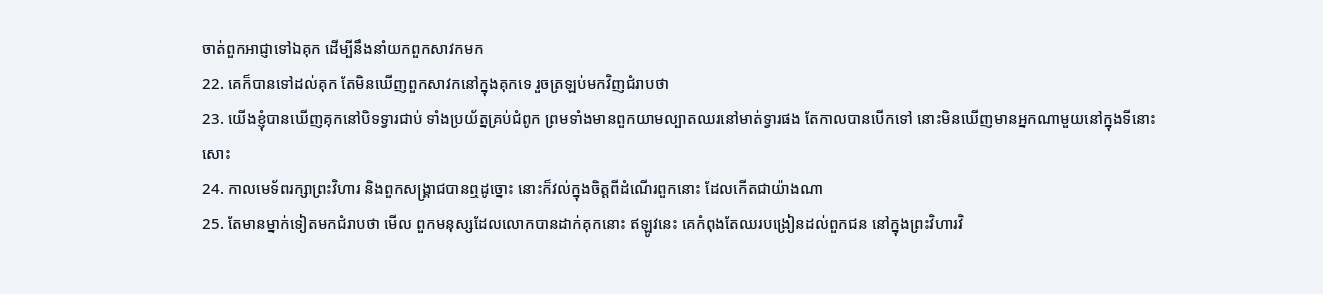ចាត់ពួកអាជ្ញាទៅឯគុក ដើម្បីនឹងនាំយកពួកសាវកមក
22. គេក៏បានទៅដល់គុក តែមិនឃើញពួកសាវកនៅក្នុងគុកទេ រួចត្រឡប់មកវិញជំរាបថា
23. យើងខ្ញុំបានឃើញគុកនៅបិទទ្វារជាប់ ទាំងប្រយ័ត្នគ្រប់ជំពូក ព្រមទាំងមានពួកយាមល្បាតឈរនៅមាត់ទ្វារផង តែកាលបានបើកទៅ នោះមិនឃើញមានអ្នកណាមួយនៅក្នុងទីនោះសោះ
24. កាលមេទ័ពរក្សាព្រះវិហារ និងពួកសង្គ្រាជបានឮដូច្នោះ នោះក៏វល់ក្នុងចិត្តពីដំណើរពួកនោះ ដែលកើតជាយ៉ាងណា
25. តែមានម្នាក់ទៀតមកជំរាបថា មើល ពួកមនុស្សដែលលោកបានដាក់គុកនោះ ឥឡូវនេះ គេកំពុងតែឈរបង្រៀនដល់ពួកជន នៅក្នុងព្រះវិហារវិ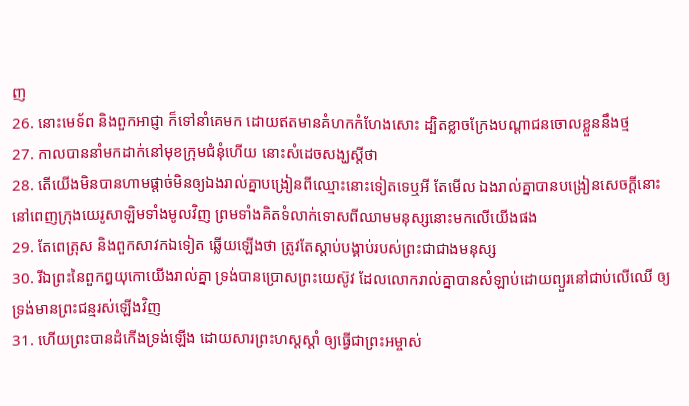ញ
26. នោះមេទ័ព និងពួកអាជ្ញា ក៏ទៅនាំគេមក ដោយឥតមានគំហកកំហែងសោះ ដ្បិតខ្លាចក្រែងបណ្តាជនចោលខ្លួននឹងថ្ម
27. កាលបាននាំមកដាក់នៅមុខក្រុមជំនុំហើយ នោះសំដេចសង្ឃស្តីថា
28. តើយើងមិនបានហាមផ្តាច់មិនឲ្យឯងរាល់គ្នាបង្រៀនពីឈ្មោះនោះទៀតទេឬអី តែមើល ឯងរាល់គ្នាបានបង្រៀនសេចក្ដីនោះ នៅពេញក្រុងយេរូសាឡិមទាំងមូលវិញ ព្រមទាំងគិតទំលាក់ទោសពីឈាមមនុស្សនោះមកលើយើងផង
29. តែពេត្រុស និងពួកសាវកឯទៀត ឆ្លើយឡើងថា ត្រូវតែស្តាប់បង្គាប់របស់ព្រះជាជាងមនុស្ស
30. រីឯព្រះនៃពួកឰយុកោយើងរាល់គ្នា ទ្រង់បានប្រោសព្រះយេស៊ូវ ដែលលោករាល់គ្នាបានសំឡាប់ដោយព្យួរនៅជាប់លើឈើ ឲ្យទ្រង់មានព្រះជន្មរស់ឡើងវិញ
31. ហើយព្រះបានដំកើងទ្រង់ឡើង ដោយសារព្រះហស្តស្តាំ ឲ្យធ្វើជាព្រះអម្ចាស់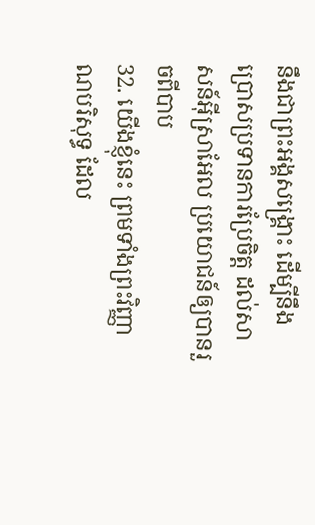នឹងជាព្រះអង្គសង្គ្រោះ ដើម្បីនឹងប្រោសប្រទានការប្រែចិត្ត ដល់សាសន៍អ៊ីស្រាអែល ប្រយោជន៍ឲ្យបានរួចពីបាប
32. យើងខ្ញុំនេះ ព្រមទាំងព្រះវិញ្ញាណបរិសុទ្ធ ដែល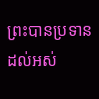ព្រះបានប្រទានដល់អស់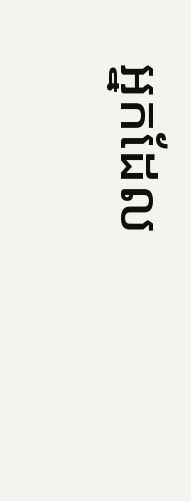អ្នកដែល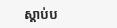ស្តាប់ប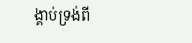ង្គាប់ទ្រង់ពី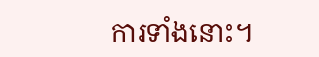ការទាំងនោះ។